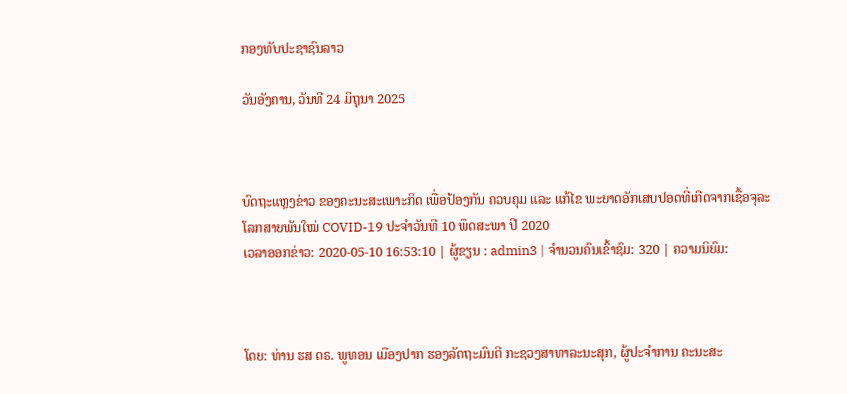ກອງທັບປະຊາຊົນລາວ

ວັນອັງຄານ, ວັນທີ 24 ມິຖຸນາ 2025



ບົດຖະແຫຼງຂ່າວ ຂອງຄະນະສະເພາະກິດ ເພື່ອປ້ອງກັນ ຄວບຄຸມ ແລະ ແກ້ໄຂ ພະຍາດອັກເສບປອດທີ່ເກີດຈາກເຊື້ອຈຸລະໂລກສາຍພັນໃໝ່ COVID-19 ປະຈໍາວັນທີ 10 ພຶດສະພາ ປີ 2020
ເວລາອອກຂ່າວ: 2020-05-10 16:53:10 | ຜູ້ຂຽນ : admin3 | ຈຳນວນຄົນເຂົ້າຊົມ: 320 | ຄວາມນິຍົມ:



ໂດຍ: ທ່ານ ຮສ ດຣ. ພູທອນ ເມືອງປາກ ຮອງລັດຖະມົນຕີ ກະຊວງສາທາລະນະສຸກ, ຜູ້ປະຈໍາການ ຄະນະສະ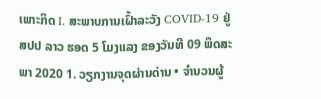ເພາະກິດ I. ສະພາບການເຝົ້າລະວັງ COVID-19 ຢູ່ ສປປ ລາວ ຮອດ 5 ໂມງແລງ ຂອງວັນທີ 09 ພຶດສະພາ 2020 1. ວຽກງານຈຸດຜ່ານດ່ານ • ຈໍານວນຜູ້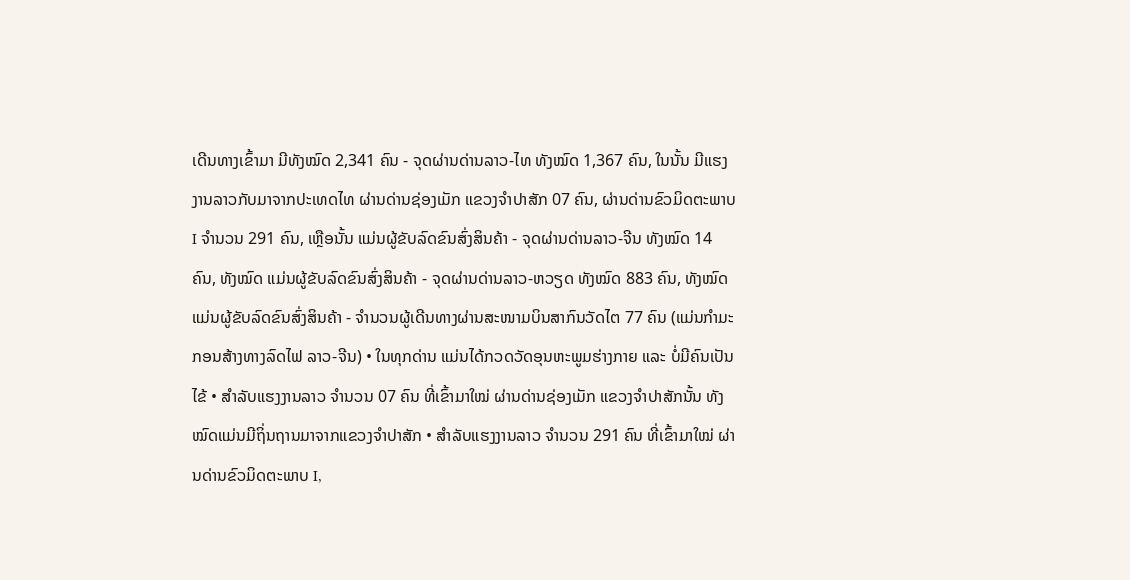ເດີນທາງເຂົ້າມາ ມີທັງໝົດ 2,341 ຄົນ - ຈຸດຜ່ານດ່ານລາວ-ໄທ ທັງໝົດ 1,367 ຄົນ, ໃນນັ້ນ ມີແຮງງານລາວກັບມາຈາກປະເທດໄທ ຜ່ານດ່ານຊ່ອງເມັກ ແຂວງຈຳປາສັກ 07 ຄົນ, ຜ່ານດ່ານຂົວມິດຕະພາບ I ຈຳນວນ 291 ຄົນ, ເຫຼືອນັ້ນ ແມ່ນຜູ້ຂັບລົດຂົນສົ່ງສິນຄ້າ - ຈຸດຜ່ານດ່ານລາວ-ຈີນ ທັງໝົດ 14 ຄົນ, ທັງໝົດ ແມ່ນຜູ້ຂັບລົດຂົນສົ່ງສິນຄ້າ - ຈຸດຜ່ານດ່ານລາວ-ຫວຽດ ທັງໝົດ 883 ຄົນ, ທັງໝົດແມ່ນຜູ້ຂັບລົດຂົນສົ່ງສິນຄ້າ - ຈຳນວນຜູ້ເດີນທາງຜ່ານສະໜາມບິນສາກົນວັດໄຕ 77 ຄົນ (ແມ່ນກຳມະກອນສ້າງທາງລົດໄຟ ລາວ-ຈີນ) • ໃນທຸກດ່ານ ແມ່ນໄດ້ກວດວັດອຸນຫະພູມຮ່າງກາຍ ແລະ ບໍ່ມີຄົນເປັນໄຂ້ • ສຳລັບແຮງງານລາວ ຈຳນວນ 07 ຄົນ ທີ່ເຂົ້າມາໃໝ່ ຜ່ານດ່ານຊ່ອງເມັກ ແຂວງຈຳປາສັກນັ້ນ ທັງໝົດແມ່ນມີຖິ່ນຖານມາຈາກແຂວງຈຳປາສັກ • ສຳລັບແຮງງານລາວ ຈຳນວນ 291 ຄົນ ທີ່ເຂົ້າມາໃໝ່ ຜ່ານດ່ານຂົວມິດຕະພາບ I,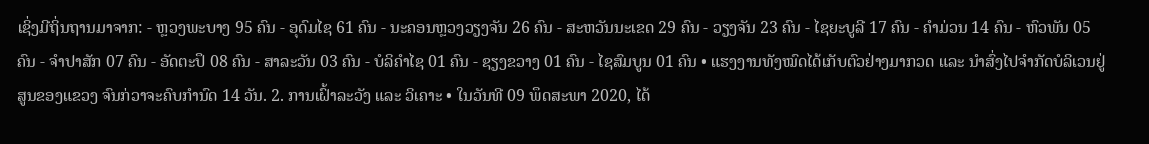ເຊິ່ງມີຖິ່ນຖານມາຈາກ: - ຫຼວງພະບາງ 95 ຄົນ - ອຸດົມໄຊ 61 ຄົນ - ນະຄອນຫຼວງວຽງຈັນ 26 ຄົນ - ສະຫວັນນະເຂດ 29 ຄົນ - ວຽງຈັນ 23 ຄົນ - ໄຊຍະບູລີ 17 ຄົນ - ຄຳມ່ວນ 14 ຄົນ - ຫົວພັນ 05 ຄົນ - ຈຳປາສັກ 07 ຄົນ - ອັດຕະປຶ 08 ຄົນ - ສາລະວັນ 03 ຄົນ - ບໍລິຄຳໄຊ 01 ຄົນ - ຊຽງຂວາງ 01 ຄົນ - ໄຊສົມບູນ 01 ຄົນ • ແຮງງານທັງໝົດໄດ້ເກັບຕົວຢ່າງມາກວດ ແລະ ນຳສົ່ງໄປຈຳກັດບໍລິເວນຢູ່ສູນຂອງແຂວງ ຈົນກ່ວາຈະຄົບກຳນົດ 14 ວັນ. 2. ການເຝົ້າລະວັງ ແລະ ວິເຄາະ • ໃນວັນທີ 09 ພຶດສະພາ 2020, ໄດ້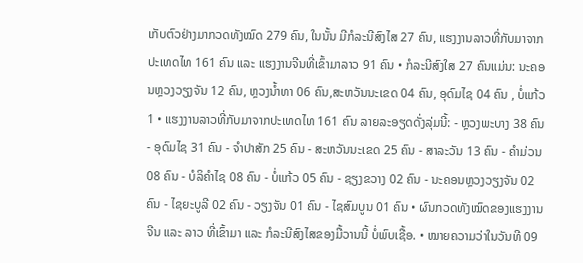ເກັບຕົວຢ່າງມາກວດທັງໝົດ 279 ຄົນ, ໃນນັ້ນ ມີກໍລະນີສົງໄສ 27 ຄົນ, ແຮງງານລາວທີ່ກັບມາຈາກປະເທດໄທ 161 ຄົນ ແລະ ແຮງງານຈີນທີ່ເຂົ້າມາລາວ 91 ຄົນ • ກໍລະນີສົງໃສ 27 ຄົນແມ່ນ: ນະຄອນຫຼວງວຽງຈັນ 12 ຄົນ, ຫຼວງນ້ຳທາ 06 ຄົນ,ສະຫວັນນະເຂດ 04 ຄົນ, ອຸດົມໄຊ 04 ຄົນ , ບໍ່ແກ້ວ 1 • ແຮງງານລາວທີ່ກັບມາຈາກປະເທດໄທ 161 ຄົນ ລາຍລະອຽດດັ່ງລຸ່ມນີ້: - ຫຼວງພະບາງ 38 ຄົນ - ອຸດົມໄຊ 31 ຄົນ - ຈຳປາສັກ 25 ຄົນ - ສະຫວັນນະເຂດ 25 ຄົນ - ສາລະວັນ 13 ຄົນ - ຄຳມ່ວນ 08 ຄົນ - ບໍລິຄຳໄຊ 08 ຄົນ - ບໍ່ແກ້ວ 05 ຄົນ - ຊຽງຂວາງ 02 ຄົນ - ນະຄອນຫຼວງວຽງຈັນ 02 ຄົນ - ໄຊຍະບູລີ 02 ຄົນ - ວຽງຈັນ 01 ຄົນ - ໄຊສົມບູນ 01 ຄົນ • ຜົນກວດທັງໝົດຂອງແຮງງານ ຈີນ ແລະ ລາວ ທີ່ເຂົ້າມາ ແລະ ກໍລະນີສົງໄສຂອງມື້ວານນີ້ ບໍ່ພົບເຊື້ອ. • ໝາຍຄວາມວ່າໃນວັນທີ 09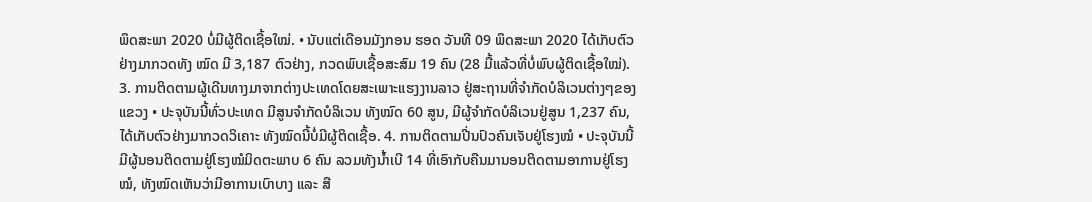ພຶດສະພາ 2020 ບໍ່ມີຜູ້ຕິດເຊື້ອໃໝ່. • ນັບແຕ່ເດືອນມັງກອນ ຮອດ ວັນທີ 09 ພຶດສະພາ 2020 ໄດ້ເກັບຕົວຢ່າງມາກວດທັງ ໝົດ ມີ 3,187 ຕົວຢ່າງ, ກວດພົບເຊື້ອສະສົມ 19 ຄົນ (28 ມື້ແລ້ວທີ່ບໍ່ພົບຜູ້ຕິດເຊື້ອໃໝ່). 3. ການຕິດຕາມຜູ້ເດີນທາງມາຈາກຕ່າງປະເທດໂດຍສະເພາະແຮງງານລາວ ຢູ່ສະຖານທີ່ຈຳກັດບໍລິເວນຕ່າງໆຂອງແຂວງ • ປະຈຸບັນນີ້ທົ່ວປະເທດ ມີສູນຈໍາກັດບໍລິເວນ ທັງໝົດ 60 ສູນ, ມີຜູ້ຈຳກັດບໍລິເວນຢູ່ສູນ 1,237 ຄົນ, ໄດ້ເກັບຕົວຢ່າງມາກວດວິເຄາະ ທັງໝົດນີ້ບໍ່ມີຜູ້ຕິດເຊື້ອ. 4. ການຕິດຕາມປີ່ນປົວຄົນເຈັບຢູ່ໂຮງໝໍ • ປະຈຸບັນນີ້ ມີຜູ້ນອນຕິດຕາມຢູ່ໂຮງໝໍມິດຕະພາບ 6 ຄົນ ລວມທັງນ້ຳເບີ 14 ທີ່ເອົາກັບຄືນມານອນຕິດຕາມອາການຢູ່ໂຮງໝໍ, ທັງໝົດເຫັນວ່າມີອາການເບົາບາງ ແລະ ສື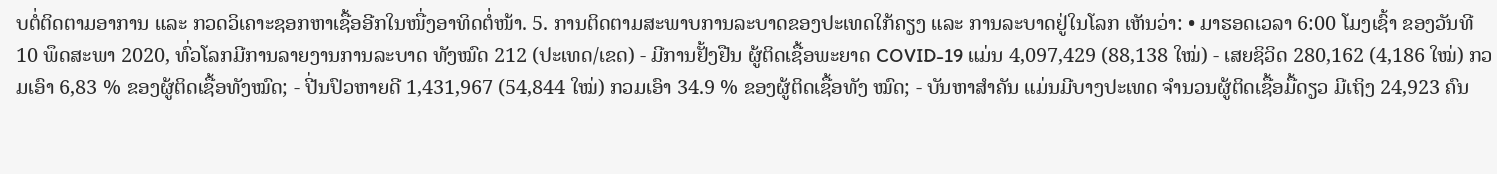ບຕໍ່ຕິດຕາມອາການ ແລະ ກວດວິເຄາະຊອກຫາເຊື້ອອີກໃນໜື່ງອາທິດຕໍ່ໜ້າ. 5. ການຕິດຕາມສະພາບການລະບາດຂອງປະເທດໃກ້ຄຽງ ແລະ ການລະບາດຢູ່ໃນໂລກ ເຫັນວ່າ: • ມາຮອດເວລາ 6:00 ໂມງເຊົ້າ ຂອງວັນທີ 10 ພຶດສະພາ 2020, ທົ່ວໂລກມີການລາຍງານການລະບາດ ທັງໝົດ 212 (ປະເທດ/ເຂດ) - ມີການຢັ້ງຢືນ ຜູ້ຕິດເຊື້ອພະຍາດ COVID-19 ແມ່ນ 4,097,429 (88,138 ໃໝ່) - ເສຍຊິວິດ 280,162 (4,186 ໃໝ່) ກວມເອົາ 6,83 % ຂອງຜູ້ຕິດເຊື້ອທັງໝົດ; - ປີ່ນປົວຫາຍດີ 1,431,967 (54,844 ໃໝ່) ກວມເອົາ 34.9 % ຂອງຜູ້ຕິດເຊື້ອທັງ ໝົດ; - ບັນຫາສຳຄັນ ແມ່ນມີບາງປະເທດ ຈຳນວນຜູ້ຕິດເຊື້ອມື້ດຽວ ມີເຖິງ 24,923 ຄົນ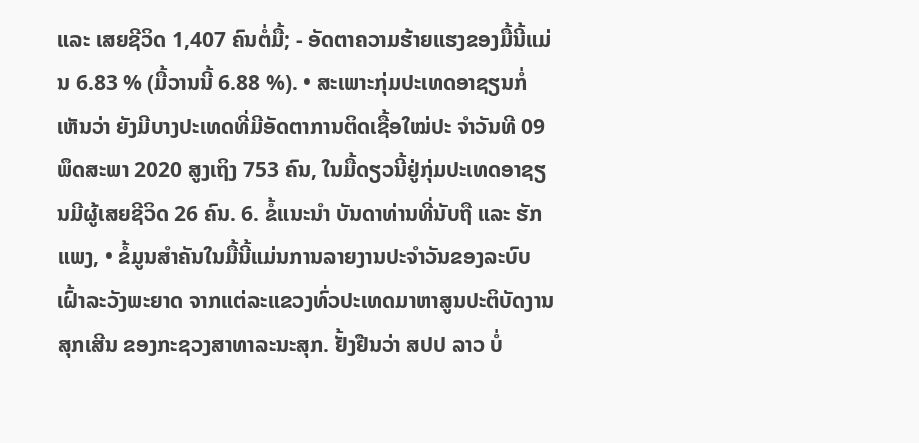ແລະ ເສຍຊີວິດ 1,407 ຄົນຕໍ່ມື້; - ອັດຕາຄວາມຮ້າຍແຮງຂອງມື້ນີ້ແມ່ນ 6.83 % (ມື້ວານນີ້ 6.88 %). • ສະເພາະກຸ່ມປະເທດອາຊຽນກໍ່ເຫັນວ່າ ຍັງມີບາງປະເທດທີ່ມີອັດຕາການຕິດເຊື້ອໃໝ່ປະ ຈຳວັນທີ 09 ພຶດສະພາ 2020 ສູງເຖິງ 753 ຄົນ, ໃນມື້ດຽວນີ້ຢູ່ກຸ່ມປະເທດອາຊຽນມີຜູ້ເສຍຊີວິດ 26 ຄົນ. 6. ຂໍ້ແນະນຳ ບັນດາທ່ານທີ່ນັບຖື ແລະ ຮັກແພງ, • ຂໍ້ມູນສຳຄັນໃນມື້ນີ້ແມ່ນການລາຍງານປະຈຳວັນຂອງລະບົບເຝົ້າລະວັງພະຍາດ ຈາກແຕ່ລະແຂວງທົ່ວປະເທດມາຫາສູນປະຕິບັດງານສຸກເສີນ ຂອງກະຊວງສາທາລະນະສຸກ. ຢັ້ງຢືນວ່າ ສປປ ລາວ ບໍ່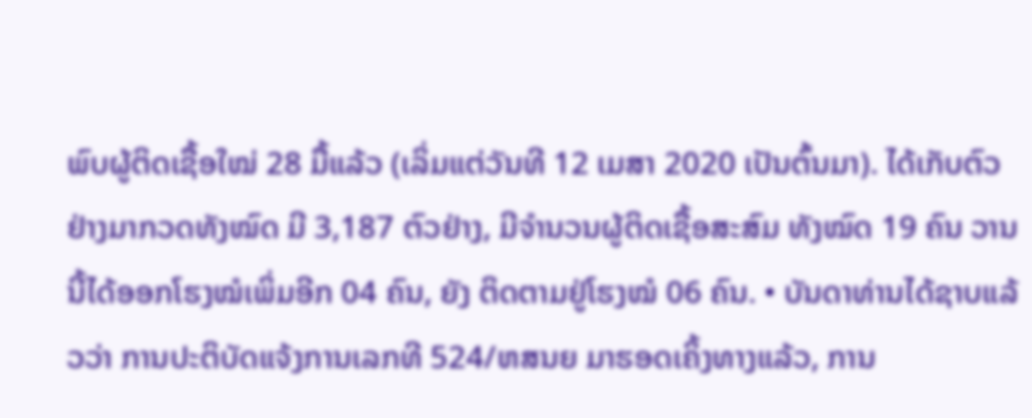ພົບຜູ້ຕິດເຊື້ອໃໝ່ 28 ມື້ແລ້ວ (ເລິ່ມແຕ່ວັນທີ 12 ເມສາ 2020 ເປັນຕົ້ນມາ). ໄດ້ເກັບຕົວຢ່າງມາກວດທັງໝົດ ມີ 3,187 ຕົວຢ່າງ, ມີຈໍານວນຜູ້ຕິດເຊື້ອສະສົມ ທັງໝົດ 19 ຄົນ ວານນີ້ໄດ້ອອກໂຮງໝໍເພິ່ມອີກ 04 ຄົນ, ຍັງ ຕິດຕາມຢູ່ໂຮງໝໍ 06 ຄົນ. • ບັນດາທ່ານໄດ້ຊາບແລ້ວວ່າ ການປະຕິບັດແຈ້ງການເລກທີ 524/ຫສນຍ ມາຮອດເຄິ້ງທາງແລ້ວ, ການ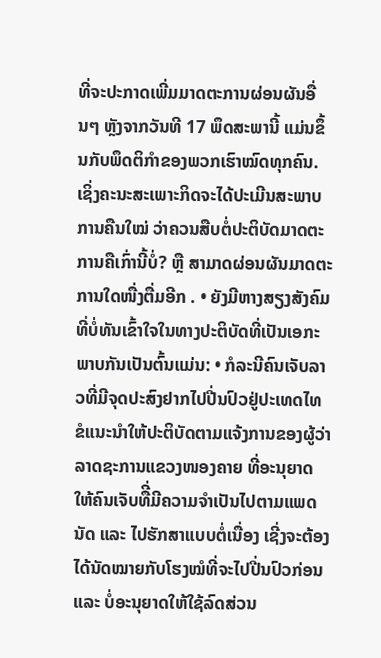ທີ່ຈະປະກາດເພີ່ມມາດຕະການຜ່ອນຜັນອື່ນໆ ຫຼັງຈາກວັນທີ 17 ພຶດສະພານີ້ ແມ່ນຂຶ້ນກັບພຶດຕິກຳຂອງພວກເຮົາໝົດທຸກຄົນ. ເຊິ່ງຄະນະສະເພາະກິດຈະໄດ້ປະເມີນສະພາບການຄືນໃໝ່ ວ່າຄວນສືບຕໍ່ປະຕິບັດມາດຕະການຄືເກົ່ານີ້ບໍ່? ຫຼື ສາມາດຜ່ອນຜັນມາດຕະການໃດໜື່ງຕື່ມອີກ . • ຍັງມີຫາງສຽງສັງຄົມທີ່ບໍ່ທັນເຂົ້າໃຈໃນທາງປະຕິບັດທີ່ເປັນເອກະພາບກັນເປັນຕົ້ນແມ່ນ: • ກໍລະນີຄົນເຈັບລາວທີ່ມີຈຸດປະສົງຢາກໄປປີ່ນປົວຢູ່ປະເທດໄທຂໍແນະນຳໃຫ້ປະຕິບັດຕາມແຈ້ງການຂອງຜູ້ວ່າລາດຊະການແຂວງໜອງຄາຍ ທີ່ອະນຸຍາດໃຫ້ຄົນເຈັບທືີ່ມີຄວາມຈຳເປັນໄປຕາມແພດນັດ ແລະ ໄປຮັກສາແບບຕໍ່ເນື່ອງ ເຊີ່ງຈະຕ້ອງໄດ້ນັດໝາຍກັບໂຮງໝໍທີ່ຈະໄປປີ່ນປົວກ່ອນ ແລະ ບໍ່ອະນຸຍາດໃຫ້ໃຊ້ລົດສ່ວນ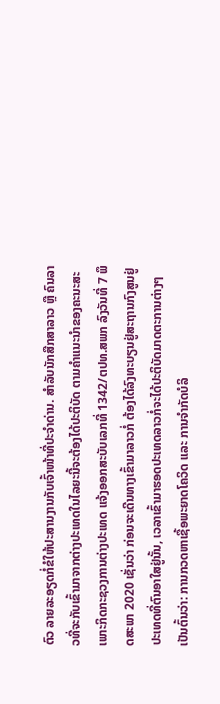ຕົວ ລາຍລະອຽດກໍ່ຂໍໃຫ້ປະສານງານກັບເຈົ້າໜ້າທີ່ປະຈຳດ່ານ. ສຳລັບນັກສືກສາລາວ ຫຼື ຄົນລາວທີ່ຈະກັບເຂົ້າມາຈາກຕ່າງປະເທດໃນໄລຍະນີ້ຈະຕ້ອງໄດ້ປະຕິບັດ ຕາມຄຳແນະນຳຂອງຄະນະສະເພາະກິດກະຊວງການຕ່າງປະເທດ ແຈ້ງອອກສະບັບເລກທີ່ 1342/ຕປທ.ສພກ ລົງວັນທີ່ 7 ພຶດສະພາ 2020 ເຊັ່ນວ່າ ກ່ອນຈະເດີນທາງເຂົ້າມາລາວກໍ່ ຕ້ອງໄດ້ລົງທະບຽນຢູ່ສະຖານກົງສູນຢູ່ປະເທດທີ່ຕົນອາໃສຢູ່ນັ້ນ, ເວລາເຂົ້າມາຮອດປະເທດລາວກໍ່ຈະໄດ້ປະຕິບັດມາດຕະການຕ່າງໆເປັນຕົ້ນວ່າ: ການກວດຫາເຊື້ອພະຍາດໂຄວິດ ແລະ ການຈຳກັດບໍລິ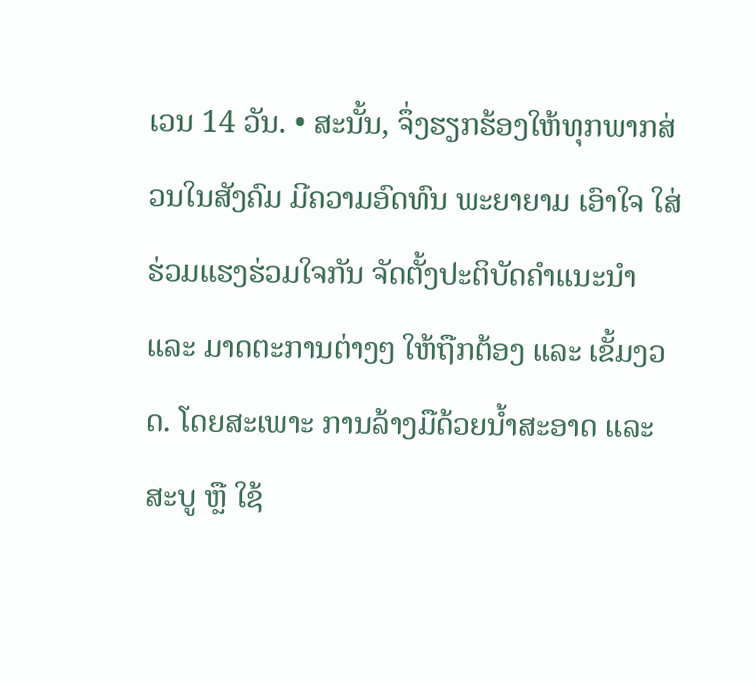ເວນ 14 ວັນ. • ສະນັ້ນ, ຈຶ່ງຮຽກຮ້ອງໃຫ້ທຸກພາກສ່ວນໃນສັງຄົມ ມີຄວາມອົດທົນ ພະຍາຍາມ ເອົາໃຈ ໃສ່ ຮ່ວມແຮງຮ່ວມໃຈກັນ ຈັດຕັ້ງປະຕິບັດຄຳແນະນຳ ແລະ ມາດຕະການຕ່າງໆ ໃຫ້ຖືກຕ້ອງ ແລະ ເຂັ້ມງວດ. ໂດຍສະເພາະ ການລ້າງມືດ້ວຍນໍ້າສະອາດ ແລະ ສະບູ ຫຼື ໃຊ້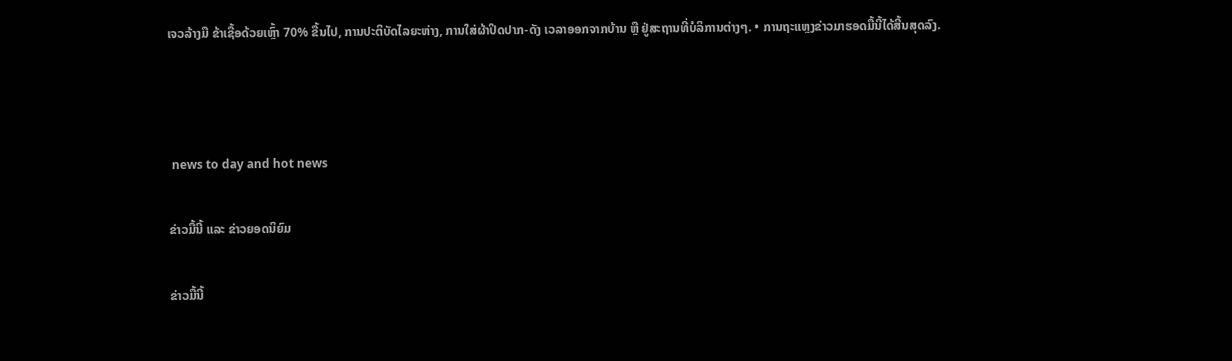ເຈວລ້າງມື ຂ້າເຊື້ອດ້ວຍເຫຼົ້າ 70% ຂື້ນໄປ, ການປະຕິບັດໄລຍະຫ່າງ, ການໃສ່ຜ້າປິດປາກ-ດັງ ເວລາອອກຈາກບ້ານ ຫຼື ຢູ່ສະຖານທີ່ບໍລິການຕ່າງໆ. • ການຖະແຫຼງຂ່າວມາຮອດມື້ນີ້ໄດ້ສີ້ນສຸດລົງ.



 news to day and hot news

ຂ່າວມື້ນີ້ ແລະ ຂ່າວຍອດນິຍົມ

ຂ່າວມື້ນີ້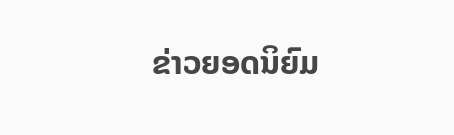ຂ່າວຍອດນິຍົມ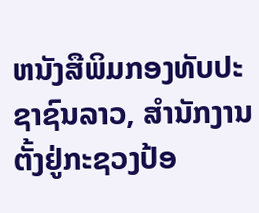ຫນັງສືພິມກອງທັບປະຊາຊົນລາວ, ສຳນັກງານຕັ້ງຢູ່ກະຊວງປ້ອ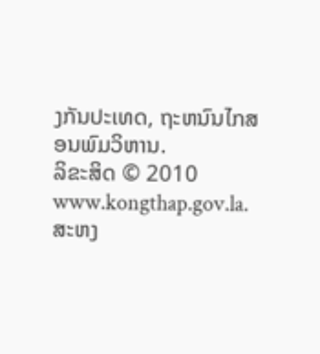ງກັນປະເທດ, ຖະຫນົນໄກສອນພົມວິຫານ.
ລິຂະສິດ © 2010 www.kongthap.gov.la. ສະຫງ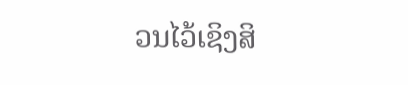ວນໄວ້ເຊິງສິ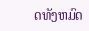ດທັງຫມົດ